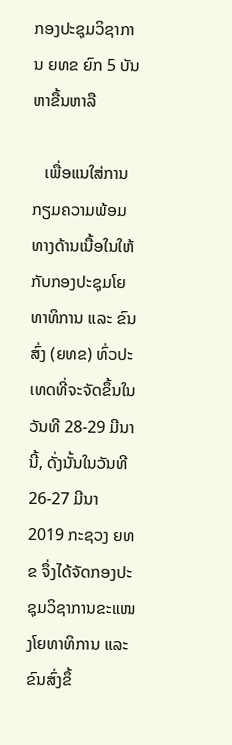ກອງປະຊຸມວິຊາການ ຍທຂ ຍົກ 5 ບັນຫາຂື້ນຫາລື

   ເພື່ອແນໃສ່ການກຽມຄວາມພ້ອມທາງດ້ານເນື້ອໃນໃຫ້ກັບກອງປະຊຸມໂຍທາທິການ ແລະ ຂົນສົ່ງ (ຍທຂ) ທົ່ວປະເທດທີ່ຈະຈັດຂຶ້ນໃນວັນທີ 28-29 ມີນານີ້, ດັ່ງນັ້ນໃນວັນທີ 26-27 ມີນາ 2019 ກະຊວງ ຍທຂ ຈຶ່ງໄດ້ຈັດກອງປະຊຸມວິຊາການຂະແໜງໂຍທາທິການ ແລະ ຂົນສົ່ງຂຶ້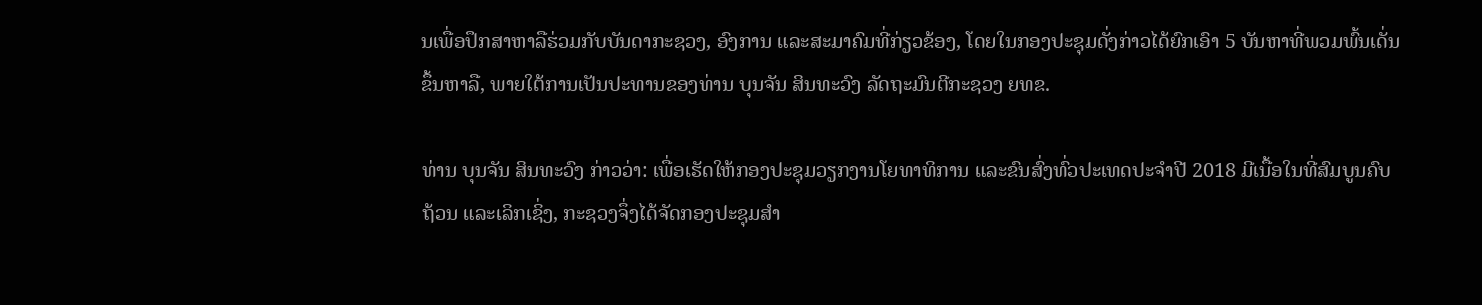ນເພື່ອປຶກສາຫາລືຮ່ວມກັບບັນດາກະຊວງ, ອົງການ ແລະສະມາຄົມທີ່ກ່ຽວຂ້ອງ, ໂດຍໃນກອງປະຊຸມດັ່ງກ່າວໄດ້ຍົກເອົາ 5 ບັນຫາທີ່ພວມພົ້ນເດັ່ນຂຶ້ນຫາລື, ພາຍໃຕ້ການເປັນປະທານຂອງທ່ານ ບຸນຈັນ ສິນທະວົງ ລັດຖະມົນຕີກະຊວງ ຍທຂ.

ທ່ານ ບຸນຈັນ ສິນທະວົງ ກ່າວວ່າ: ເພື່ອເຮັດໃຫ້ກອງປະຊຸມວຽກງານໂຍທາທິການ ແລະຂົນສົ່ງທົ່ວປະເທດປະຈຳປີ 2018 ມີເນື້ອໃນທີ່ສົມບູນຄົບຖ້ວນ ແລະເລິກເຊິ່ງ, ກະຊວງຈຶ່ງໄດ້ຈັດກອງປະຊຸມສຳ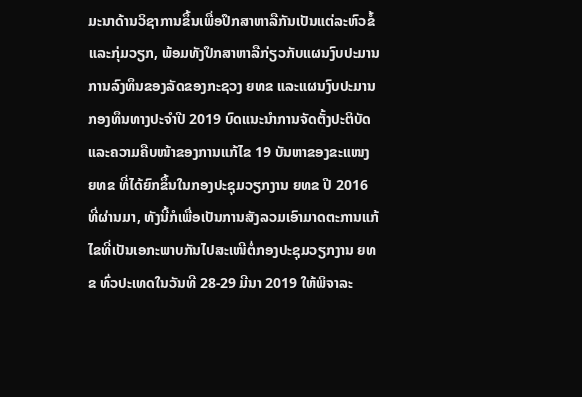ມະນາດ້ານວິຊາການຂຶ້ນເພື່ອປຶກສາຫາລືກັນເປັນແຕ່ລະຫົວຂໍ້ ແລະກຸ່ມວຽກ, ພ້ອມທັງປຶກສາຫາລືກ່ຽວກັບແຜນງົບປະມານການລົງທຶນຂອງລັດຂອງກະຊວງ ຍທຂ ແລະແຜນງົບປະມານກອງທຶນທາງປະຈຳປີ 2019 ບົດແນະນຳການຈັດຕັ້ງປະຕິບັດ ແລະຄວາມຄືບໜ້າຂອງການແກ້ໄຂ 19 ບັນຫາຂອງຂະແໜງ ຍທຂ ທີ່ໄດ້ຍົກຂຶ້ນໃນກອງປະຊຸມວຽກງານ ຍທຂ ປີ 2016 ທີ່ຜ່ານມາ, ທັງນີ້ກໍເພື່ອເປັນການສັງລວມເອົາມາດຕະການແກ້ໄຂທີ່ເປັນເອກະພາບກັນໄປສະເໜີຕໍ່ກອງປະຊຸມວຽກງານ ຍທຂ ທົ່ວປະເທດໃນວັນທີ 28-29 ມີນາ 2019 ໃຫ້ພິຈາລະ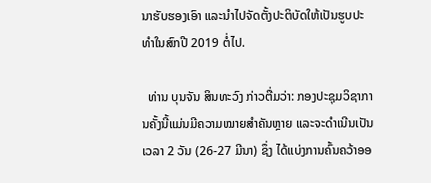ນາຮັບຮອງເອົາ ແລະນຳໄປຈັດຕັ້ງປະຕິບັດໃຫ້ເປັນຮູບປະທຳໃນສົກປີ 2019 ຕໍ່ໄປ.

  ທ່ານ ບຸນຈັນ ສິນທະວົງ ກ່າວຕື່ມວ່າ: ກອງປະຊຸມວິຊາການຄັ້ງນີ້ແມ່ນມີຄວາມໝາຍສຳຄັນຫຼາຍ ແລະຈະດຳເນີນເປັນເວລາ 2 ວັນ (26-27 ມີນາ) ຊຶ່ງ ໄດ້ແບ່ງການຄົ້ນຄວ້າອອ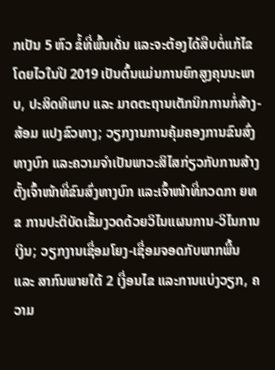ກເປັນ 5 ຫົວ ຂໍ້ທີ່ພົ້ນເດັ່ນ ແລະຈະຕ້ອງໄດ້ສືບຕໍ່ແກ້ໄຂໂດຍໄວໃນປີ 2019 ເປັນຕົ້ນແມ່ນການຍົກສູງຄຸນນະພາບ, ປະສິດທິພາບ ແລະ ມາດຕະຖານເຕັກນິກການກໍ່ສ້າງ-ສ້ອມ ແປງຂົວທາງ; ວຽກງານການຄຸ້ມຄອງການຂົນສົ່ງທາງບົກ ແລະຄວາມຈຳເປັນພາວະສິໄສກ່ຽວກັບການສ້າງຕັ້ງເຈົ້າໜ້າທີ່ຂົນສົ່ງທາງບົກ ແລະເຈົ້າໜ້າທີ່ກວດກາ ຍທຂ ການປະຕິບັດເຂັ້ມງວດດ້ວຍວິໄນແຜນການ-ວິໄນການເງິນ; ວຽກງານເຊື່ອມໂຍງ-ເຊື່ອມຈອດກັບພາກພື້ນ ແລະ ສາກົນພາຍໃຕ້ 2 ເງື່ອນໄຂ ແລະການແບ່ງວຽກ, ຄວາມ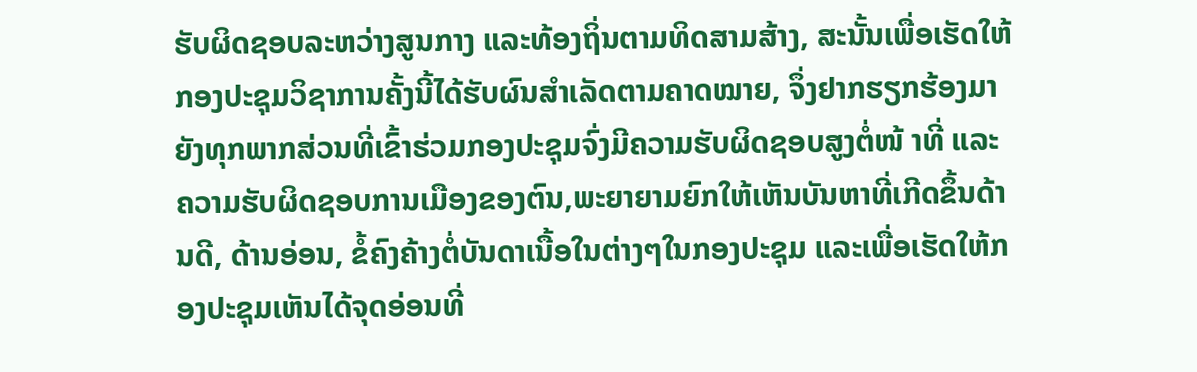ຮັບຜິດຊອບລະຫວ່າງສູນກາງ ແລະທ້ອງຖິ່ນຕາມທິດສາມສ້າງ, ສະນັ້ນເພື່ອເຮັດໃຫ້ກອງປະຊຸມວິຊາການຄັ້ງນີ້ໄດ້ຮັບຜົນສຳເລັດຕາມຄາດໝາຍ, ຈຶ່ງຢາກຮຽກຮ້ອງມາຍັງທຸກພາກສ່ວນທີ່ເຂົ້າຮ່ວມກອງປະຊຸມຈົ່ງມີຄວາມຮັບຜິດຊອບສູງຕໍ່ໜ້ າທີ່ ແລະຄວາມຮັບຜິດຊອບການເມືອງຂອງຕົນ,ພະຍາຍາມຍົກໃຫ້ເຫັນບັນຫາທີ່ເກີດຂຶ້ນດ້ານດີ, ດ້ານອ່ອນ, ຂໍ້ຄົງຄ້າງຕໍ່ບັນດາເນື້ອໃນຕ່າງໆໃນກອງປະຊຸມ ແລະເພື່ອເຮັດໃຫ້ກອງປະຊຸມເຫັນໄດ້ຈຸດອ່ອນທີ່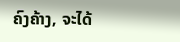ຄົງຄ້າງ, ຈະໄດ້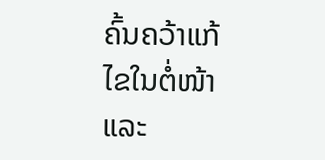ຄົ້ນຄວ້າແກ້ໄຂໃນຕໍ່ໜ້າ ແລະ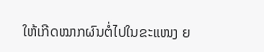ໃຫ້ເກີດໝາກຜົນຕໍ່ໄປໃນຂະແໜງ ຍ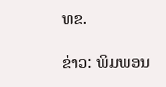ທຂ.

ຂ່າວ: ພິມພອນ